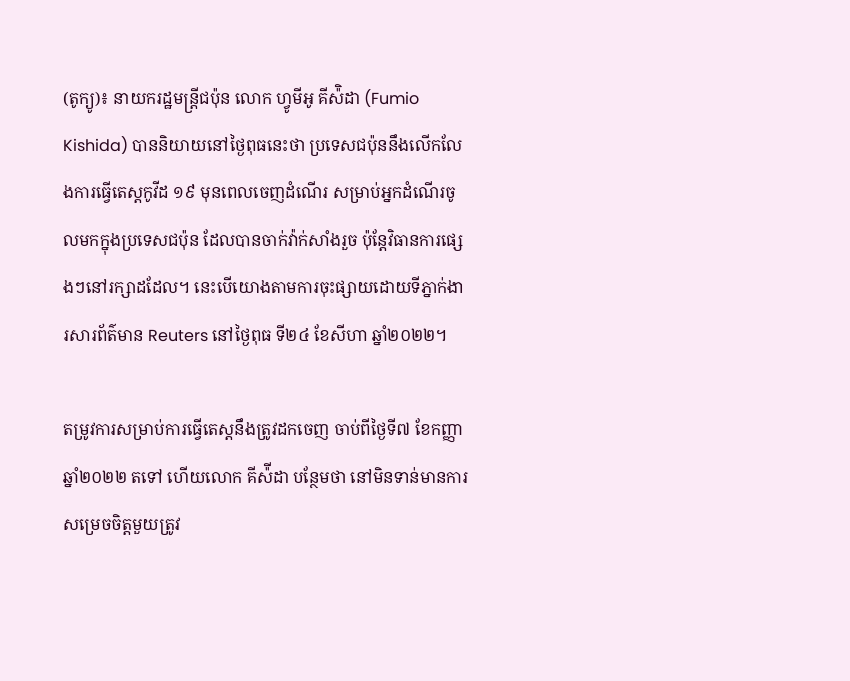(តូក្យូ)៖ នាយករដ្ឋមន្រ្តីជប៉ុន លោក ហ្វូមីអូ គីស៉ិដា (Fumio Kishida) បាននិយាយនៅថ្ងៃពុធនេះថា ប្រទេសជប៉ុននឹងលើកលែងការធ្វើតេស្តកូវីដ ១៩ មុនពេលចេញដំណើរ សម្រាប់អ្នកដំណើរចូលមកក្នុងប្រទេសជប៉ុន ដែលបានចាក់វ៉ាក់សាំងរួច ប៉ុន្តែវិធានការផ្សេងៗនៅរក្សាដដែល។ នេះបើយោងតាមការចុះផ្សាយដោយទីភ្នាក់ងារសារព័ត៌មាន Reuters នៅថ្ងៃពុធ ទី២៤ ខែសីហា ឆ្នាំ២០២២។

តម្រូវការសម្រាប់ការធ្វើតេស្តនឹងត្រូវដកចេញ ចាប់ពីថ្ងៃទី៧ ខែកញ្ញា ឆ្នាំ២០២២ តទៅ ហើយលោក គីស៉ីដា បន្ថែមថា នៅមិនទាន់មានការសម្រេចចិត្តមួយត្រូវ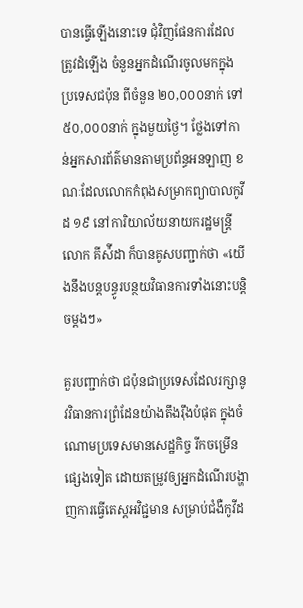បានធ្វើឡើងនោះទេ ជុំវិញផែនការដែលត្រូវដំឡើង ចំនួនអ្នកដំណើរចូលមកក្នុងប្រទេសជប៉ុន ពីចំនួន ២០,០០០នាក់ ទៅ ៥០,០០០នាក់ ក្នុងមួយថ្ងៃ។ ថ្លែងទៅកាន់អ្នកសារព័ត៌មានតាមប្រព័ន្ធអនឡាញ ខណៈដែលលោកកំពុងសម្រាកព្យាបាលកូវីដ ១៩ នៅការិយាល័យនាយករដ្ឋមន្រ្តី លោក គីស៉ីដា ក៏បានគូសបញ្ជាក់ថា «យើងនឹងបន្តបន្ធូរបន្ថយវិធានការទាំងនោះបន្តិចម្តងៗ»

គួរបញ្ជាក់ថា ជប៉ុនជាប្រទេសដែលរក្សានូវវិធានការព្រំដែនយ៉ាងតឹងរ៉ឹងបំផុត ក្នុងចំណោមប្រទេសមានសេដ្ឋកិច្ច រីកចម្រើនផ្សេងទៀត ដោយតម្រូវឲ្យអ្នកដំណើរបង្ហាញការធ្វើតេស្តអវិជ្ជមាន សម្រាប់ជំងឺកូវីដ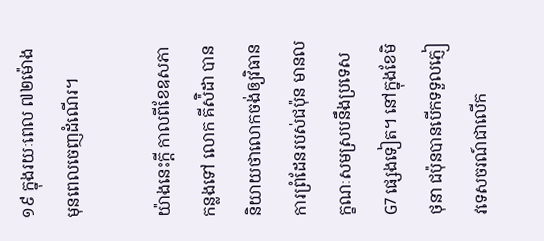១៩ ក្នុងរយៈពេល ៧២ម៉ោង មុនពេលចេញដំណើរ។

យ៉ាងនេះក្តី កាលពីខែឧសភា កន្លងទៅ លោក គីស៉ិដា បាននិយាយថាលោកចង់ឲ្យវិធានការព្រំដែនរបស់ជប៉ុន មានលក្ខណៈសមស្របនឹងប្រទេស G7 ផ្សេងទៀត។ នៅក្នុងខែមិថុនា ជប៉ុនបានបើកទទួលភ្ញៀវទេសចរណ៍ជាលើក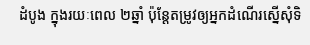ដំបូង ក្នុងរយៈពេល ២ឆ្នាំ ប៉ុន្តែតម្រូវឲ្យអ្នកដំណើរស្នើសុំទិ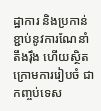ដ្ឋាការ និងប្រកាន់ខ្ជាប់នូវការណែនាំតឹងរ៉ឹង ហើយស្ថិតក្រោមការរៀបចំ ជាកញ្ចប់ទេស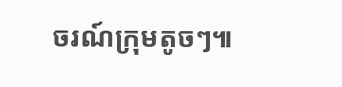ចរណ៍ក្រុមតូចៗ៕